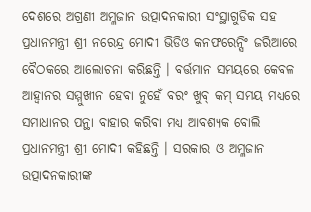ଦେଶରେ ଅଗ୍ରଣୀ ଅମ୍ଳଜାନ ଉତ୍ପାଦନକାରୀ ସଂସ୍ଥାଗୁଡିକ ସହ ପ୍ରଧାନମନ୍ତ୍ରୀ ଶ୍ରୀ ନରେନ୍ଦ୍ର ମୋଦୀ ଭିଡିଓ କନଫରେନ୍ସିଂ ଜରିଆରେ ବୈଠକରେ ଆଲୋଚନା କରିଛନ୍ତି । ବର୍ତ୍ତମାନ ସମୟରେ କେବଳ ଆହ୍ୱାନର ସମ୍ମୁଖୀନ ହେବା ନୁହେଁ ବରଂ ଖୁବ୍ କମ୍ ସମୟ ମଧ୍ୟରେ ସମାଧାନର ପନ୍ଥା ବାହାର କରିବା ମଧ୍ୟ ଆବଶ୍ୟକ ବୋଲି ପ୍ରଧାନମନ୍ତ୍ରୀ ଶ୍ରୀ ମୋଦୀ କହିଛନ୍ତି । ସରକାର ଓ ଅମ୍ଳଜାନ ଉତ୍ପାଦନକାରୀଙ୍କ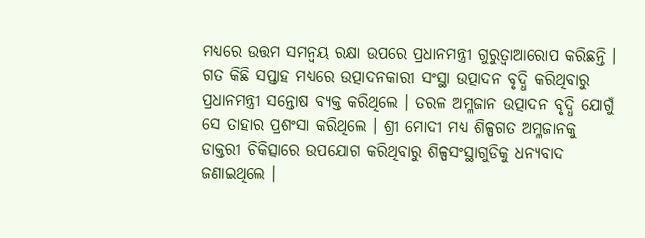ମଧ୍ୟରେ ଉତ୍ତମ ସମନ୍ୱୟ ରକ୍ଷା ଉପରେ ପ୍ରଧାନମନ୍ତ୍ରୀ ଗୁରୁତ୍ୱାଆରୋପ କରିଛନ୍ତି ।
ଗତ କିଛି ସପ୍ତାହ ମଧ୍ୟରେ ଉତ୍ପାଦନକାରୀ ସଂସ୍ଥା ଉତ୍ପାଦନ ବୃଦ୍ଧି କରିଥିବାରୁ ପ୍ରଧାନମନ୍ତ୍ରୀ ସନ୍ତୋଷ ବ୍ୟକ୍ତ କରିଥିଲେ । ତରଳ ଅମ୍ଳଜାନ ଉତ୍ପାଦନ ବୃଦ୍ଧି ଯୋଗୁଁ ସେ ତାହାର ପ୍ରଶଂସା କରିଥିଲେ । ଶ୍ରୀ ମୋଦୀ ମଧ୍ୟ ଶିଳ୍ପଗତ ଅମ୍ଳଜାନକୁ ଡାକ୍ତରୀ ଚିକିତ୍ସାରେ ଉପଯୋଗ କରିଥିବାରୁ ଶିଳ୍ପସଂସ୍ଥାଗୁଡିକୁ ଧନ୍ୟବାଦ ଜଣାଇଥିଲେ ।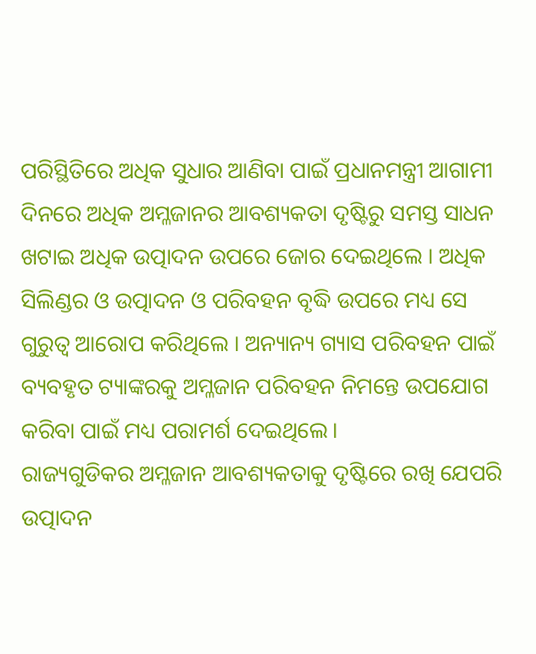ପରିସ୍ଥିତିରେ ଅଧିକ ସୁଧାର ଆଣିବା ପାଇଁ ପ୍ରଧାନମନ୍ତ୍ରୀ ଆଗାମୀ ଦିନରେ ଅଧିକ ଅମ୍ଳଜାନର ଆବଶ୍ୟକତା ଦୃଷ୍ଟିରୁ ସମସ୍ତ ସାଧନ ଖଟାଇ ଅଧିକ ଉତ୍ପାଦନ ଉପରେ ଜୋର ଦେଇଥିଲେ । ଅଧିକ ସିଲିଣ୍ଡର ଓ ଉତ୍ପାଦନ ଓ ପରିବହନ ବୃଦ୍ଧି ଉପରେ ମଧ୍ୟ ସେ ଗୁରୁତ୍ୱ ଆରୋପ କରିଥିଲେ । ଅନ୍ୟାନ୍ୟ ଗ୍ୟାସ ପରିବହନ ପାଇଁ ବ୍ୟବହୃତ ଟ୍ୟାଙ୍କରକୁ ଅମ୍ଳଜାନ ପରିବହନ ନିମନ୍ତେ ଉପଯୋଗ କରିବା ପାଇଁ ମଧ୍ୟ ପରାମର୍ଶ ଦେଇଥିଲେ।
ରାଜ୍ୟଗୁଡିକର ଅମ୍ଳଜାନ ଆବଶ୍ୟକତାକୁ ଦୃଷ୍ଟିରେ ରଖି ଯେପରି ଉତ୍ପାଦନ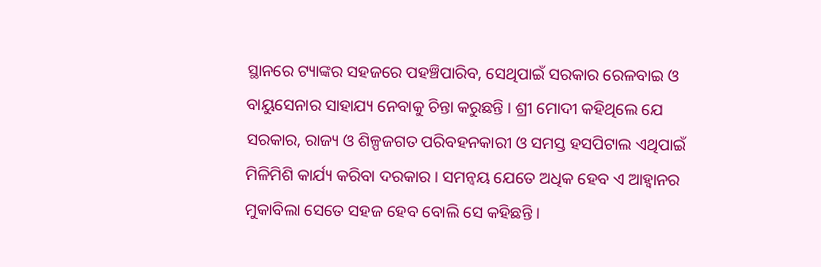ସ୍ଥାନରେ ଟ୍ୟାଙ୍କର ସହଜରେ ପହଞ୍ଚିପାରିବ, ସେଥିପାଇଁ ସରକାର ରେଳବାଇ ଓ ବାୟୁସେନାର ସାହାଯ୍ୟ ନେବାକୁ ଚିନ୍ତା କରୁଛନ୍ତି । ଶ୍ରୀ ମୋଦୀ କହିଥିଲେ ଯେ ସରକାର, ରାଜ୍ୟ ଓ ଶିଳ୍ପଜଗତ ପରିବହନକାରୀ ଓ ସମସ୍ତ ହସପିଟାଲ ଏଥିପାଇଁ ମିଳିମିଶି କାର୍ଯ୍ୟ କରିବା ଦରକାର । ସମନ୍ୱୟ ଯେତେ ଅଧିକ ହେବ ଏ ଆହ୍ୱାନର ମୁକାବିଲା ସେତେ ସହଜ ହେବ ବୋଲି ସେ କହିଛନ୍ତି ।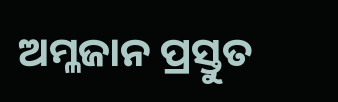ଅମ୍ଳଜାନ ପ୍ରସ୍ତୁତ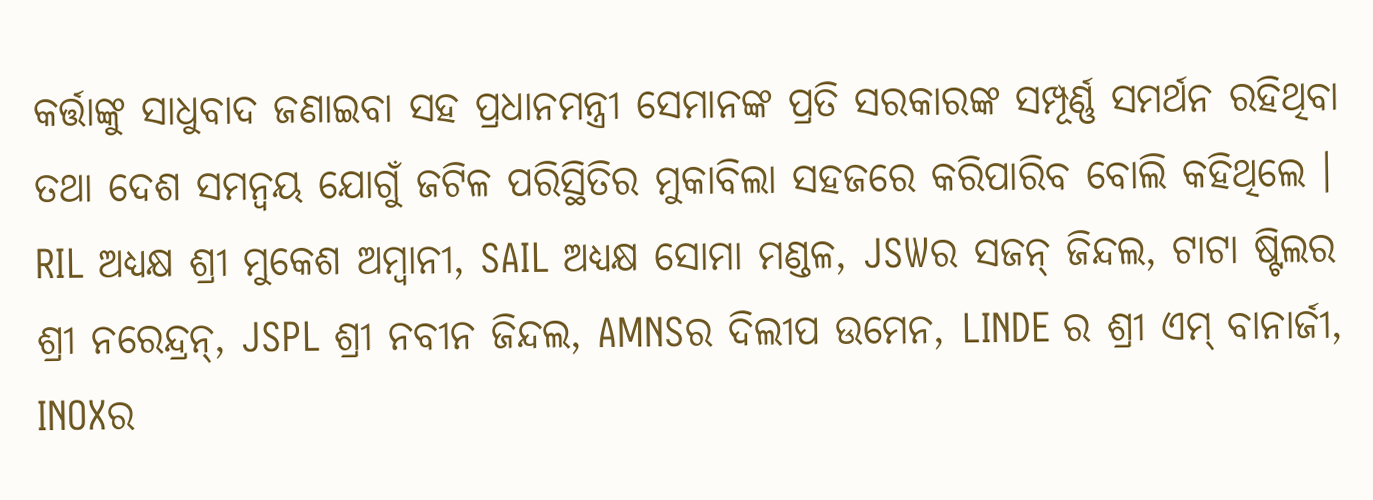କର୍ତ୍ତାଙ୍କୁ ସାଧୁବାଦ ଜଣାଇବା ସହ ପ୍ରଧାନମନ୍ତ୍ରୀ ସେମାନଙ୍କ ପ୍ରତି ସରକାରଙ୍କ ସମ୍ପୂର୍ଣ୍ଣ ସମର୍ଥନ ରହିଥିବା ତଥା ଦେଶ ସମନ୍ୱୟ ଯୋଗୁଁ ଜଟିଳ ପରିସ୍ଥିତିର ମୁକାବିଲା ସହଜରେ କରିପାରିବ ବୋଲି କହିଥିଲେ ।
RIL ଅଧ୍ୟକ୍ଷ ଶ୍ରୀ ମୁକେଶ ଅମ୍ବାନୀ, SAIL ଅଧ୍ୟକ୍ଷ ସୋମା ମଣ୍ଡଳ, JSWର ସଜନ୍ ଜିନ୍ଦଲ, ଟାଟା ଷ୍ଟିଲର ଶ୍ରୀ ନରେନ୍ଦ୍ରନ୍, JSPL ଶ୍ରୀ ନବୀନ ଜିନ୍ଦଲ, AMNSର ଦିଲୀପ ଉମେନ, LINDE ର ଶ୍ରୀ ଏମ୍ ବାନାର୍ଜୀ, INOXର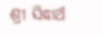ଶ୍ରୀ ସିଦ୍ଧାର୍ଥ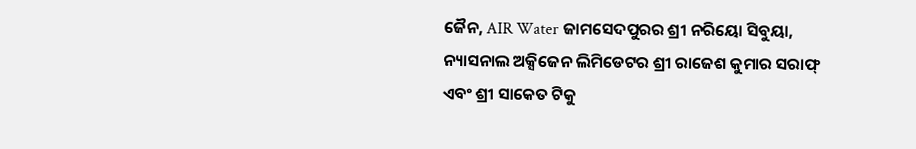ଜୈନ, AIR Water ଜାମସେଦପୁରର ଶ୍ରୀ ନରିୟୋ ସିବୁୟା, ନ୍ୟାସନାଲ ଅକ୍ସିଜେନ ଲିମିଡେଟର ଶ୍ରୀ ରାଜେଶ କୁମାର ସରାଫ୍ ଏବଂ ଶ୍ରୀ ସାକେତ ଟିକୁ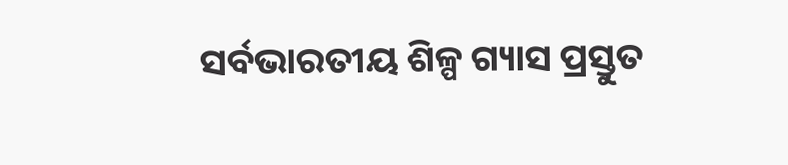ସର୍ବଭାରତୀୟ ଶିଳ୍ପ ଗ୍ୟାସ ପ୍ରସ୍ତୁତ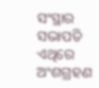ସଂସ୍ଥାର ସଭାପତି ଏଥିରେ ଅଂଶଗ୍ରହଣ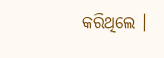କରିଥିଲେ ।